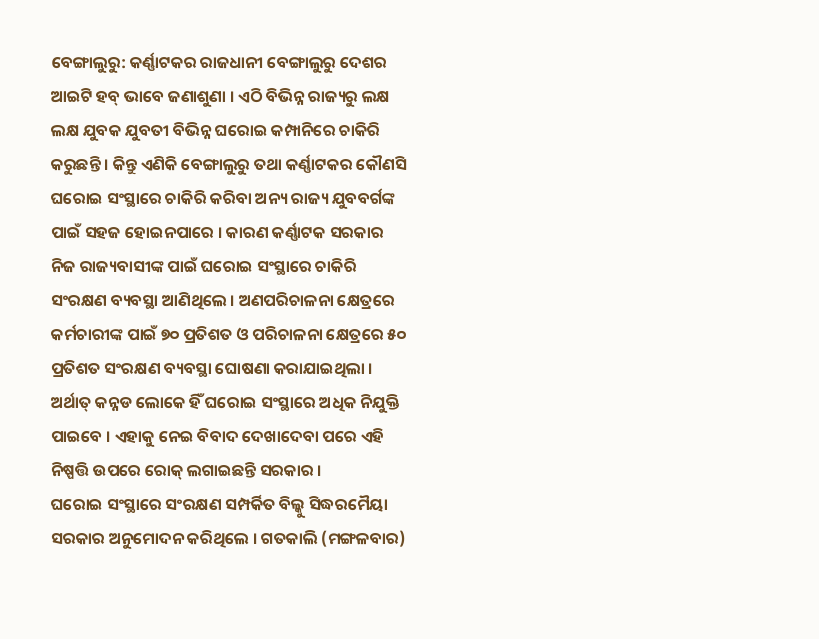ବେଙ୍ଗାଲୁରୁ: କର୍ଣ୍ଣାଟକର ରାଜଧାନୀ ବେଙ୍ଗାଲୁରୁ ଦେଶର ଆଇଟି ହବ୍ ଭାବେ ଜଣାଶୁଣା । ଏଠି ବିଭିନ୍ନ ରାଜ୍ୟରୁ ଲକ୍ଷ ଲକ୍ଷ ଯୁବକ ଯୁବତୀ ବିଭିନ୍ନ ଘରୋଇ କମ୍ପାନିରେ ଚାକିରି କରୁଛନ୍ତି । କିନ୍ତୁ ଏଣିକି ବେଙ୍ଗାଲୁରୁ ତଥା କର୍ଣ୍ଣାଟକର କୌଣସି ଘରୋଇ ସଂସ୍ଥାରେ ଚାକିରି କରିବା ଅନ୍ୟ ରାଜ୍ୟ ଯୁବବର୍ଗଙ୍କ ପାଇଁ ସହଜ ହୋଇନପାରେ । କାରଣ କର୍ଣ୍ଣାଟକ ସରକାର ନିଜ ରାଜ୍ୟବାସୀଙ୍କ ପାଇଁ ଘରୋଇ ସଂସ୍ଥାରେ ଚାକିରି ସଂରକ୍ଷଣ ବ୍ୟବସ୍ଥା ଆଣିଥିଲେ । ଅଣପରିଚାଳନା କ୍ଷେତ୍ରରେ କର୍ମଚାରୀଙ୍କ ପାଇଁ ୭୦ ପ୍ରତିଶତ ଓ ପରିଚାଳନା କ୍ଷେତ୍ରରେ ୫୦ ପ୍ରତିଶତ ସଂରକ୍ଷଣ ବ୍ୟବସ୍ଥା ଘୋଷଣା କରାଯାଇଥିଲା । ଅର୍ଥାତ୍ କନ୍ନଡ ଲୋକେ ହିଁ ଘରୋଇ ସଂସ୍ଥାରେ ଅଧିକ ନିଯୁକ୍ତି ପାଇବେ । ଏହାକୁ ନେଇ ବିବାଦ ଦେଖାଦେବା ପରେ ଏହି ନିଷ୍ପତ୍ତି ଉପରେ ରୋକ୍ ଲଗାଇଛନ୍ତି ସରକାର ।
ଘରୋଇ ସଂସ୍ଥାରେ ସଂରକ୍ଷଣ ସମ୍ପର୍କିତ ବିଲ୍କୁ ସିଦ୍ଧରମୈୟା ସରକାର ଅନୁମୋଦନ କରିଥିଲେ । ଗତକାଲି (ମଙ୍ଗଳବାର)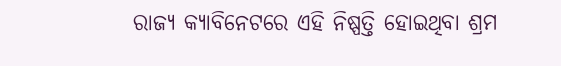ରାଜ୍ୟ କ୍ୟାବିନେଟରେ ଏହି ନିଷ୍ପତ୍ତି ହୋଇଥିବା ଶ୍ରମ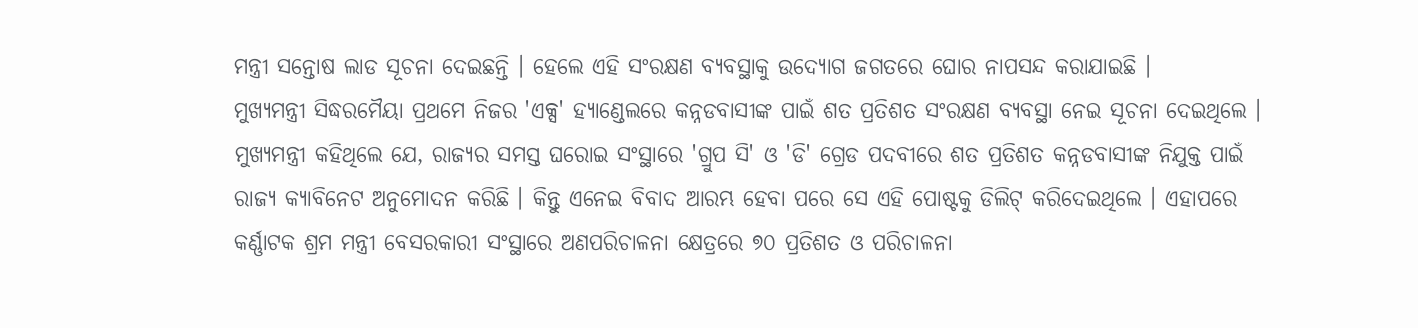ମନ୍ତ୍ରୀ ସନ୍ତୋଷ ଲାଡ ସୂଚନା ଦେଇଛନ୍ତି । ହେଲେ ଏହି ସଂରକ୍ଷଣ ବ୍ୟବସ୍ଥାକୁ ଉଦ୍ୟୋଗ ଜଗତରେ ଘୋର ନାପସନ୍ଦ କରାଯାଇଛି ।
ମୁଖ୍ୟମନ୍ତ୍ରୀ ସିଦ୍ଧରମୈୟା ପ୍ରଥମେ ନିଜର 'ଏକ୍ସ' ହ୍ୟାଣ୍ଡେଲରେ କନ୍ନଡବାସୀଙ୍କ ପାଇଁ ଶତ ପ୍ରତିଶତ ସଂରକ୍ଷଣ ବ୍ୟବସ୍ଥା ନେଇ ସୂଚନା ଦେଇଥିଲେ । ମୁଖ୍ୟମନ୍ତ୍ରୀ କହିଥିଲେ ଯେ, ରାଜ୍ୟର ସମସ୍ତ ଘରୋଇ ସଂସ୍ଥାରେ 'ଗ୍ରୁପ ସି' ଓ 'ଡି' ଗ୍ରେଡ ପଦବୀରେ ଶତ ପ୍ରତିଶତ କନ୍ନଡବାସୀଙ୍କ ନିଯୁକ୍ତ ପାଇଁ ରାଜ୍ୟ କ୍ୟାବିନେଟ ଅନୁମୋଦନ କରିଛି । କିନ୍ତୁ ଏନେଇ ବିବାଦ ଆରମ୍ଭ ହେବା ପରେ ସେ ଏହି ପୋଷ୍ଟକୁ ଡିଲିଟ୍ କରିଦେଇଥିଲେ । ଏହାପରେ କର୍ଣ୍ଣାଟକ ଶ୍ରମ ମନ୍ତ୍ରୀ ବେସରକାରୀ ସଂସ୍ଥାରେ ଅଣପରିଚାଳନା କ୍ଷେତ୍ରରେ ୭୦ ପ୍ରତିଶତ ଓ ପରିଚାଳନା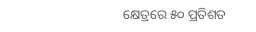କ୍ଷେତ୍ରରେ ୫୦ ପ୍ରତିଶତ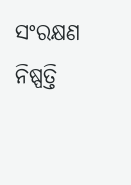ସଂରକ୍ଷଣ ନିଷ୍ପତ୍ତି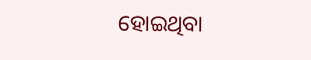ହୋଇଥିବା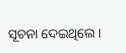ସୂଚନା ଦେଇଥିଲେ ।